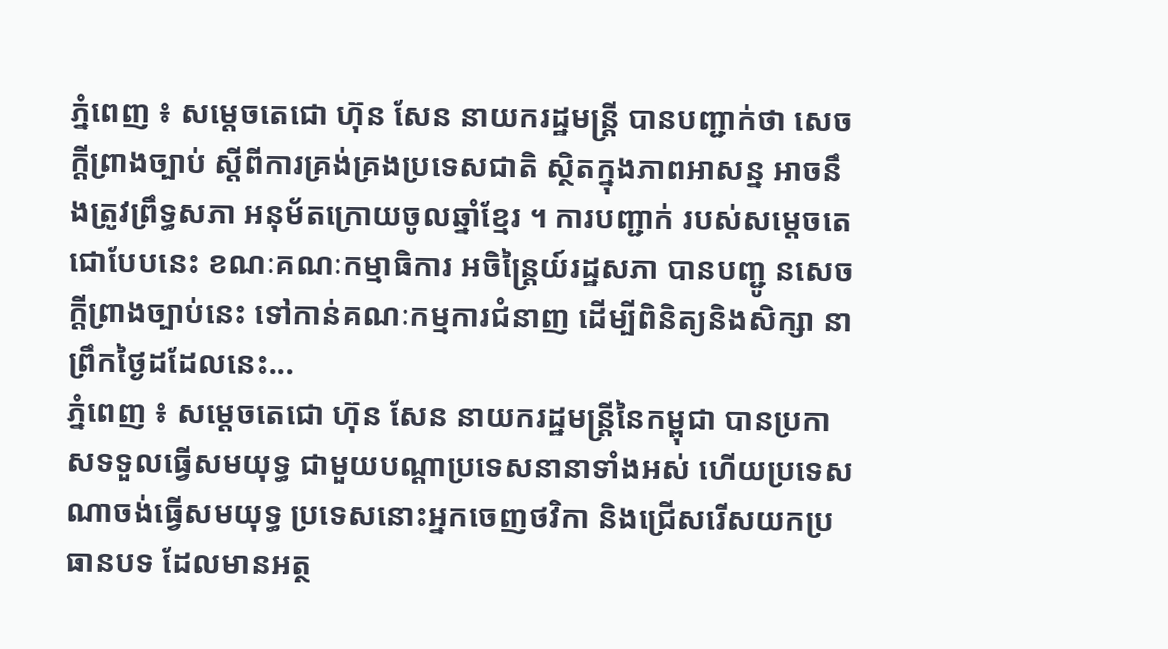ភ្នំពេញ ៖ សម្តេចតេជោ ហ៊ុន សែន នាយករដ្ឋមន្ត្រី បានបញ្ជាក់ថា សេចក្តីព្រាងច្បាប់ ស្តីពីការគ្រង់គ្រងប្រទេសជាតិ ស្ថិតក្នុងភាពអាសន្ន អាចនឹងត្រូវព្រឹទ្ធសភា អនុម័តក្រោយចូលឆ្នាំខ្មែរ ។ ការបញ្ជាក់ របស់សម្តេចតេជោបែបនេះ ខណៈគណៈកម្មាធិការ អចិន្ត្រៃយ៍រដ្ឋសភា បានបញ្ជូ នសេចក្តីព្រាងច្បាប់នេះ ទៅកាន់គណៈកម្មការជំនាញ ដើម្បីពិនិត្យនិងសិក្សា នាព្រឹកថ្ងៃដដែលនេះ...
ភ្នំពេញ ៖ សម្ដេចតេជោ ហ៊ុន សែន នាយករដ្ឋមន្ដ្រីនៃកម្ពុជា បានប្រកាសទទួលធ្វើសមយុទ្ធ ជាមួយបណ្ដាប្រទេសនានាទាំងអស់ ហើយប្រទេសណាចង់ធ្វើសមយុទ្ធ ប្រទេសនោះអ្នកចេញថវិកា និងជ្រើសរើសយកប្រធានបទ ដែលមានអត្ថ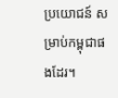ប្រយោជន៍ សម្រាប់កម្ពុជាផងដែរ។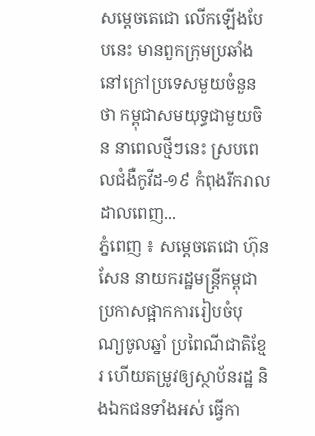សម្ដេចតេជោ លើកឡើងបែបនេះ មានពួកក្រុមប្រឆាំង នៅក្រៅប្រទេសមួយចំនួន ថា កម្ពុជាសមយុទ្ធជាមួយចិន នាពេលថ្មីៗនេះ ស្របពេលជំងឺកូវីដ-១៩ កំពុងរីករាលដាលពេញ...
ភ្នំពេញ ៖ សម្ដេចតេជោ ហ៊ុនសែន នាយករដ្ឋមន្រ្តីកម្ពុជា ប្រកាសផ្អាកការរៀបចំបុណ្យចូលឆ្នាំ ប្រពៃណីជាតិខ្មែរ ហើយតម្រូវឲ្យស្ថាប័នរដ្ឋ និងឯកជនទាំងអស់ ធ្វើកា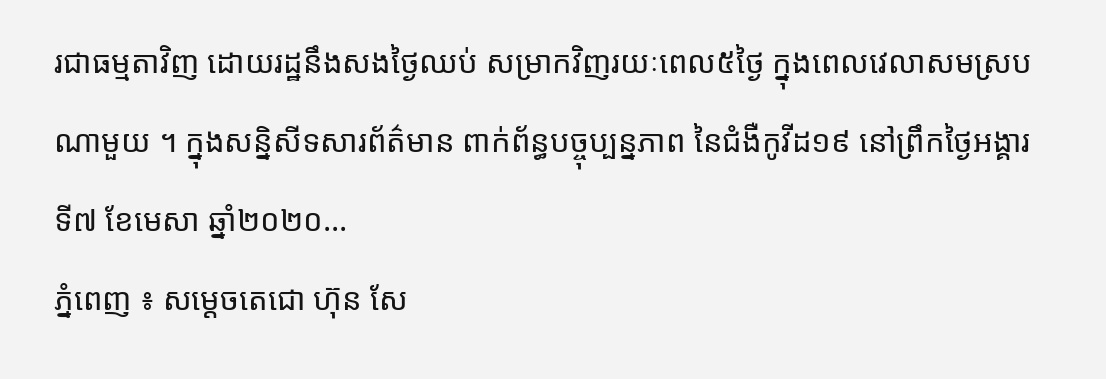រជាធម្មតាវិញ ដោយរដ្ឋនឹងសងថ្ងៃឈប់ សម្រាកវិញរយៈពេល៥ថ្ងៃ ក្នុងពេលវេលាសមស្រប ណាមួយ ។ ក្នុងសន្និសីទសារព័ត៌មាន ពាក់ព័ន្ធបច្ចុប្បន្នភាព នៃជំងឺកូវីដ១៩ នៅព្រឹកថ្ងៃអង្គារ ទី៧ ខែមេសា ឆ្នាំ២០២០...
ភ្នំពេញ ៖ សម្តេចតេជោ ហ៊ុន សែ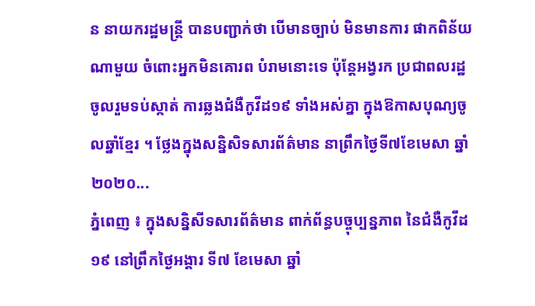ន នាយករដ្ឋមន្ត្រី បានបញ្ជាក់ថា បើមានច្បាប់ មិនមានការ ផាកពិន័យណាមួយ ចំពោះអ្នកមិនគោរព បំរាមនោះទេ ប៉ុន្តែអង្វរក ប្រជាពលរដ្ឋ ចូលរួមទប់ស្កាត់ ការឆ្លងជំងឺកូវីដ១៩ ទាំងអស់គ្នា ក្នុងឱកាសបុណ្យចូលឆ្នាំខ្មែរ ។ ថ្លែងក្នុងសន្និសិទសារព័ត៌មាន នាព្រឹកថ្ងៃទី៧ខែមេសា ឆ្នាំ២០២០...
ភ្នំពេញ ៖ ក្នុងសន្និសីទសារព័ត៌មាន ពាក់ព័ន្ធបច្ចុប្បន្នភាព នៃជំងឺកូវីដ១៩ នៅព្រឹកថ្ងៃអង្គារ ទី៧ ខែមេសា ឆ្នាំ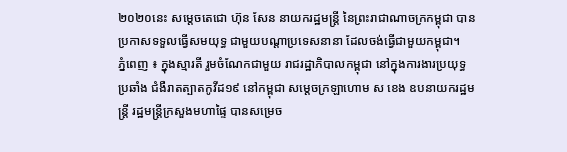២០២០នេះ សម្តេចតេជោ ហ៊ុន សែន នាយករដ្ឋមន្ត្រី នៃព្រះរាជាណាចក្រកម្ពុជា បានប្រកាសទទួលធ្វើសមយុទ្ធ ជាមួយបណ្ដាប្រទេសនានា ដែលចង់ធ្វើជាមួយកម្ពុជា។
ភ្នំពេញ ៖ ក្នុងស្មារតី រួមចំណែកជាមួយ រាជរដ្ឋាភិបាលកម្ពុជា នៅក្នុងការងារប្រយុទ្ធប្រឆាំង ជំងឺរាតត្បាតកូវីដ១៩ នៅកម្ពុជា សម្ដេចក្រឡាហោម ស ខេង ឧបនាយករដ្ឋមន្ត្រី រដ្ឋមន្ត្រីក្រសួងមហាផ្ទៃ បានសម្រេច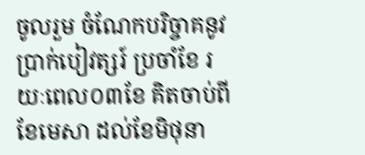ចូលរួម ចំណែកបរិច្ចាគនូវ ប្រាក់បៀវត្សរ៍ ប្រចាំខែ រយៈពេល០៣ខែ គិតចាប់ពីខែមេសា ដល់ខែមិថុនា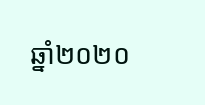ឆ្នាំ២០២០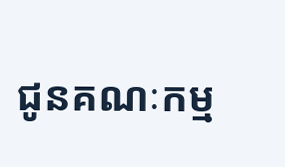ជូនគណៈកម្ម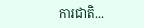ការជាតិ...